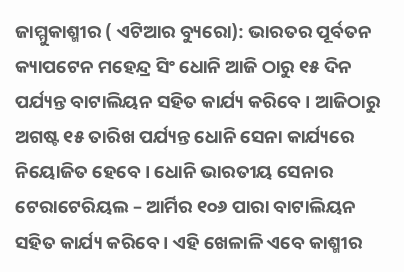ଜାମ୍ମୁକାଶ୍ମୀର ( ଏଟିଆର ବ୍ୟୁରୋ): ଭାରତର ପୂର୍ବତନ କ୍ୟାପଟେନ ମହେନ୍ଦ୍ର ସିଂ ଧୋନି ଆଜି ଠାରୁ ୧୫ ଦିନ ପର୍ଯ୍ୟନ୍ତ ବାଟାଲିୟନ ସହିତ କାର୍ଯ୍ୟ କରିବେ । ଆଜିଠାରୁ ଅଗଷ୍ଟ ୧୫ ତାରିଖ ପର୍ଯ୍ୟନ୍ତ ଧୋନି ସେନା କାର୍ଯ୍ୟରେ ନିୟୋଜିତ ହେବେ । ଧୋନି ଭାରତୀୟ ସେନାର ଟେରାଟେରିୟଲ – ଆର୍ମିର ୧୦୬ ପାରା ବାଟାଲିୟନ ସହିତ କାର୍ଯ୍ୟ କରିବେ । ଏହି ଖେଳାଳି ଏବେ କାଶ୍ମୀର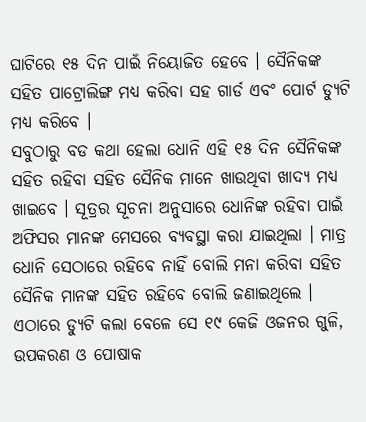ଘାଟିରେ ୧୫ ଦିନ ପାଇଁ ନିୟୋଜିତ ହେବେ । ସୈନିକଙ୍କ ସହିତ ପାଟ୍ରୋଲିଙ୍ଗ ମଧ୍ୟ କରିବା ସହ ଗାର୍ଡ ଏବଂ ପୋର୍ଟ ଡ୍ୟୁଟି ମଧ୍ୟ କରିବେ ।
ସବୁଠାରୁ ବଡ କଥା ହେଲା ଧୋନି ଏହି ୧୫ ଦିନ ସୈନିକଙ୍କ ସହିତ ରହିବା ସହିତ ସୈନିକ ମାନେ ଖାଉଥିବା ଖାଦ୍ୟ ମଧ୍ୟ ଖାଇବେ । ସୂତ୍ରର ସୂଚନା ଅନୁସାରେ ଧୋନିଙ୍କ ରହିବା ପାଇଁ ଅଫିସର ମାନଙ୍କ ମେସରେ ବ୍ୟବସ୍ଥା କରା ଯାଇଥିଲା । ମାତ୍ର ଧୋନି ସେଠାରେ ରହିବେ ନାହିଁ ବୋଲି ମନା କରିବା ସହିତ ସୈନିକ ମାନଙ୍କ ସହିତ ରହିବେ ବୋଲି ଜଣାଇଥିଲେ ।
ଏଠାରେ ଡ୍ୟୁଟି କଲା ବେଳେ ସେ ୧୯ କେଜି ଓଜନର ଗୁଳି, ଉପକରଣ ଓ ପୋଷାକ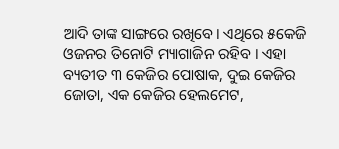ଆଦି ତାଙ୍କ ସାଙ୍ଗରେ ରଖିବେ। ଏଥିରେ ୫କେଜି ଓଜନର ତିନୋଟି ମ୍ୟାଗାଜିନ ରହିବ । ଏହା ବ୍ୟତୀତ ୩ କେଜିର ପୋଷାକ, ଦୁଇ କେଜିର ଜୋତା, ଏକ କେଜିର ହେଲମେଟ,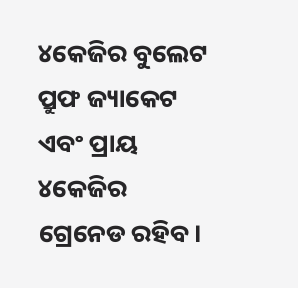୪କେଜିର ବୁଲେଟ ପ୍ରୁଫ ଜ୍ୟାକେଟ ଏବଂ ପ୍ରାୟ ୪କେଜିର ଗ୍ରେନେଡ ରହିବ।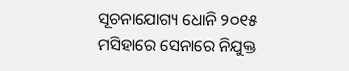ସୂଚନାଯୋଗ୍ୟ ଧୋନି ୨୦୧୫ ମସିହାରେ ସେନାରେ ନିଯୁକ୍ତ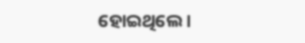ହୋଇଥିଲେ ।